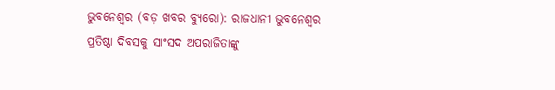ଭୁବନେଶ୍ୱର (ବଡ଼ ଖବର ବ୍ୟୁରୋ): ରାଜଧାନୀ ଭୁବନେଶ୍ୱର ପ୍ରତିଷ୍ଠା ଦିବସକୁ ସାଂସଦ ଅପରାଜିତାଙ୍କୁ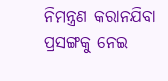ନିମନ୍ତ୍ରଣ କରାନଯିବା ପ୍ରସଙ୍ଗକୁ ନେଇ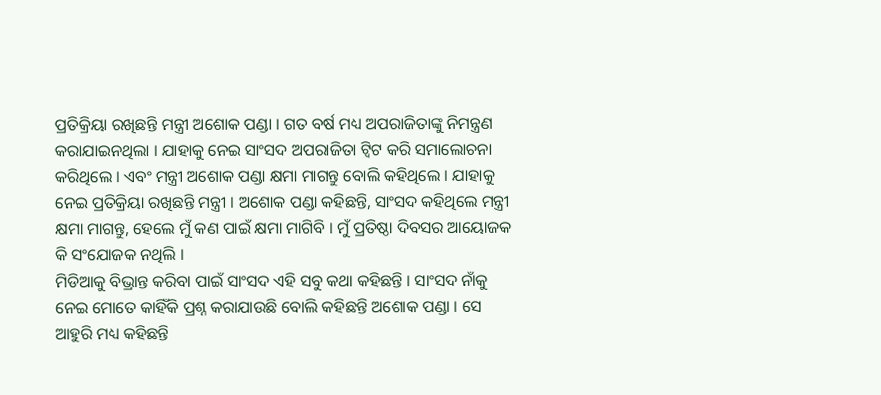ପ୍ରତିକ୍ରିୟା ରଖିଛନ୍ତି ମନ୍ତ୍ରୀ ଅଶୋକ ପଣ୍ଡା । ଗତ ବର୍ଷ ମଧ୍ୟ ଅପରାଜିତାଙ୍କୁ ନିମନ୍ତ୍ରଣ କରାଯାଇନଥିଲା । ଯାହାକୁ ନେଇ ସାଂସଦ ଅପରାଜିତା ଟ୍ୱିଟ କରି ସମାଲୋଚନା କରିଥିଲେ । ଏବଂ ମନ୍ତ୍ରୀ ଅଶୋକ ପଣ୍ଡା କ୍ଷମା ମାଗନ୍ତୁ ବୋଲି କହିଥିଲେ । ଯାହାକୁ ନେଇ ପ୍ରତିକ୍ରିୟା ରଖିଛନ୍ତି ମନ୍ତ୍ରୀ । ଅଶୋକ ପଣ୍ଡା କହିଛନ୍ତି, ସାଂସଦ କହିଥିଲେ ମନ୍ତ୍ରୀ କ୍ଷମା ମାଗନ୍ତୁ, ହେଲେ ମୁଁ କଣ ପାଇଁ କ୍ଷମା ମାଗିବି । ମୁଁ ପ୍ରତିଷ୍ଠା ଦିବସର ଆୟୋଜକ କି ସଂଯୋଜକ ନଥିଲି ।
ମିଡିଆକୁ ବିଭ୍ରାନ୍ତ କରିବା ପାଇଁ ସାଂସଦ ଏହି ସବୁ କଥା କହିଛନ୍ତି । ସାଂସଦ ନାଁକୁ ନେଇ ମୋତେ କାହିଁକି ପ୍ରଶ୍ନ କରାଯାଉଛି ବୋଲି କହିଛନ୍ତି ଅଶୋକ ପଣ୍ଡା । ସେ ଆହୁରି ମଧ୍ୟ କହିଛନ୍ତି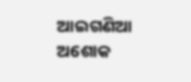ଆଇଗଣିଆ ଅଶୋକ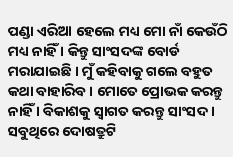ପଣ୍ଡା ଏରିଆ ହେଲେ ମଧ୍ୟ ମୋ ନାଁ କେଉଁଠି ମଧ୍ୟ ନାହିଁ । କିନ୍ତୁ ସାଂସଦଙ୍କ ବୋର୍ଡ ମରାଯାଇଛି । ମୁଁ କହିବାକୁ ଗଲେ ବହୁତ କଥା ବାହାରିବ । ମୋତେ ପ୍ରୋଭକ କରନ୍ତୁ ନାହିଁ । ବିକାଶକୁ ସ୍ୱାଗତ କରନ୍ତୁ ସାଂସଦ । ସବୁଥିରେ ଦୋଷତ୍ରୁଟି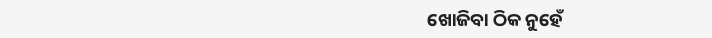ଖୋଜିବା ଠିକ ନୁହେଁ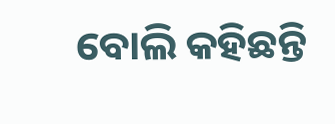ବୋଲି କହିଛନ୍ତି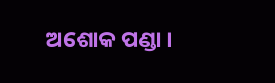ଅଶୋକ ପଣ୍ଡା ।